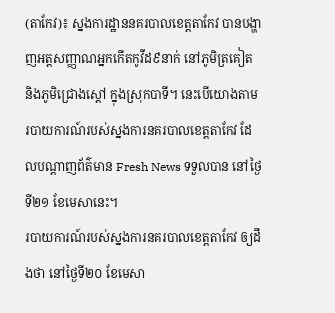(តាកែវ)៖ ស្នងការដ្ឋាននគរបាលខេត្តតាកែវ បានបង្ហាញអត្តសញ្ញាណអ្នកកើតកូវីដ៩នាក់ នៅភូមិត្រគៀត និងភូមិជ្រោងស្តៅ ក្នុងស្រុកបាទី។ នេះបើយោងតាមរបាយការណ៍របស់ស្នងការនគរបាលខេត្តតាកែវ ដែលបណ្តាញព័ត៌មាន Fresh News ទទួលបាន នៅថ្ងៃទី២១ ខែមេសានេះ។
របាយការណ៍របស់ស្នងការនគរបាលខេត្តតាកែវ ឲ្យដឹងថា នៅថ្ងៃទី២០ ខែមេសា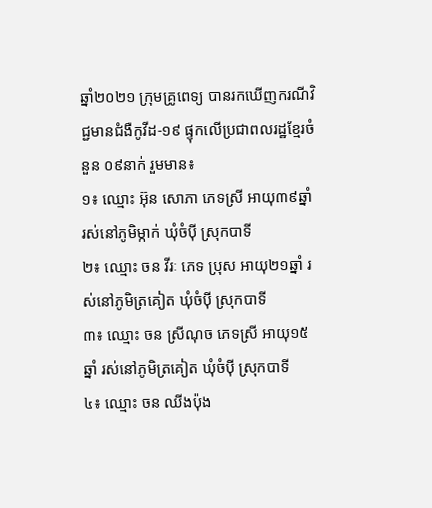ឆ្នាំ២០២១ ក្រុមគ្រូពេទ្យ បានរកឃើញករណីវិជ្ជមានជំងឺកូវីដ-១៩ ផ្ទុកលើប្រជាពលរដ្ឋខ្មែរចំនួន ០៩នាក់ រួមមាន៖
១៖ ឈ្មោះ អ៊ុន សោភា ភេទស្រី អាយុ៣៩ឆ្នាំ រស់នៅភូមិម្កាក់ ឃុំចំប៉ី ស្រុកបាទី
២៖ ឈ្មោះ ចន វីរៈ ភេទ ប្រុស អាយុ២១ឆ្នាំ រស់នៅភូមិត្រគៀត ឃុំចំប៉ី ស្រុកបាទី
៣៖ ឈ្មោះ ចន ស្រីណុច ភេទស្រី អាយុ១៥ឆ្នាំ រស់នៅភូមិត្រគៀត ឃុំចំប៉ី ស្រុកបាទី
៤៖ ឈ្មោះ ចន ឈីងប៉ុង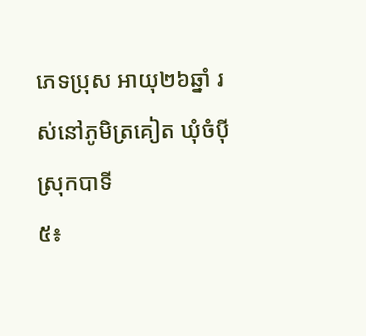ភេទប្រុស អាយុ២៦ឆ្នាំ រស់នៅភូមិត្រគៀត ឃុំចំប៉ី ស្រុកបាទី
៥៖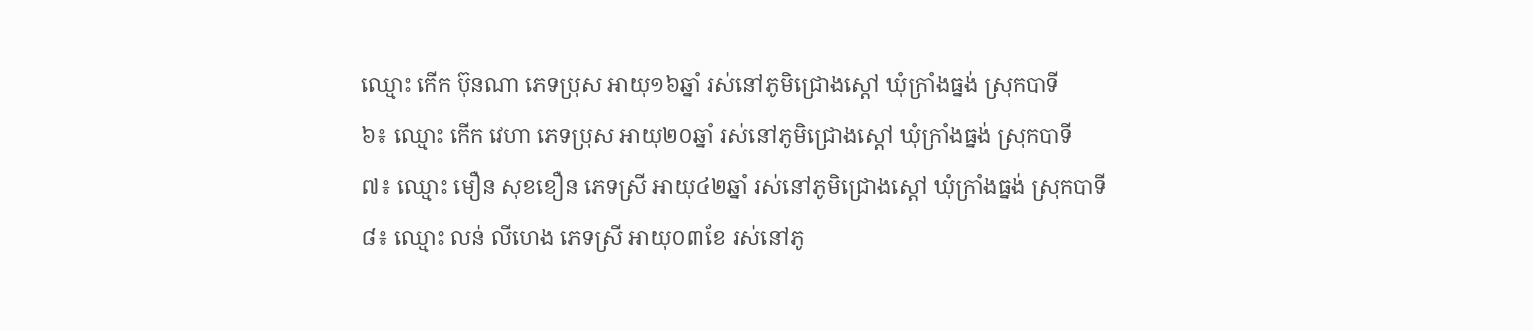ឈ្មោះ កើក ប៊ុនណា ភេទប្រុស អាយុ១៦ឆ្នាំ រស់នៅភូមិជ្រោងស្ដៅ ឃុំក្រាំងធ្នង់ ស្រុកបាទី
៦៖ ឈ្មោះ កើក វេហា ភេទប្រុស អាយុ២០ឆ្នាំ រស់នៅភូមិជ្រោងស្ដៅ ឃុំក្រាំងធ្នង់ ស្រុកបាទី
៧៖ ឈ្មោះ មឿន សុខខឿន ភេទស្រី អាយុ៤២ឆ្នាំ រស់នៅភូមិជ្រោងស្ដៅ ឃុំក្រាំងធ្នង់ ស្រុកបាទី
៨៖ ឈ្មោះ លន់ លីហេង ភេទស្រី អាយុ០៣ខែ រស់នៅភូ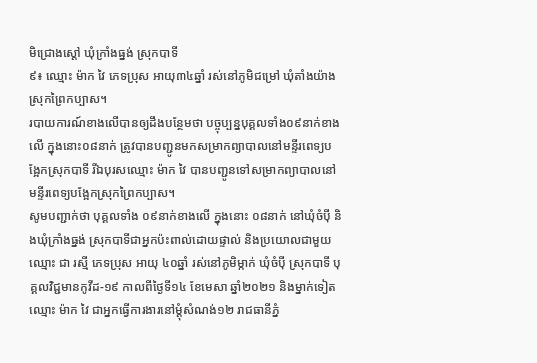មិជ្រោងស្ដៅ ឃុំក្រាំងធ្នង់ ស្រុកបាទី
៩៖ ឈ្មោះ ម៉ាក វៃ ភេទប្រុស អាយុ៣៤ឆ្នាំ រស់នៅភូមិជម្រៅ ឃុំតាំងយ៉ាង ស្រុកព្រៃកប្បាស។
របាយការណ៍ខាងលើបានឲ្យដឹងបន្ថែមថា បច្ចុប្បន្នបុគ្គលទាំង០៩នាក់ខាងលើ ក្នុងនោះ០៨នាក់ ត្រូវបានបញ្ជូនមកសម្រាកព្យាបាលនៅមន្ទីរពេទ្យបង្អែកស្រុកបាទី រីឯបុរសឈ្មោះ ម៉ាក វៃ បានបញ្ជូនទៅសម្រាកព្យាបាលនៅមន្ទីរពេទ្យបង្អែកស្រុកព្រៃកប្បាស។
សូមបញ្ជាក់ថា បុគ្គលទាំង ០៩នាក់ខាងលើ ក្នុងនោះ ០៨នាក់ នៅឃុំចំប៉ី និងឃុំក្រាំងធ្នង់ ស្រុកបាទីជាអ្នកប៉ះពាល់ដោយផ្ទាល់ និងប្រយោលជាមួយឈ្មោះ ជា រស្មី ភេទប្រុស អាយុ ៤០ឆ្នាំ រស់នៅភូមិម្កាក់ ឃុំចំប៉ី ស្រុកបាទី បុគ្គលវិជ្ជមានកូវីដ-១៩ កាលពីថ្ងៃទី១៤ ខែមេសា ឆ្នាំ២០២១ និងម្នាក់ទៀតឈ្មោះ ម៉ាក វៃ ជាអ្នកធ្វើការងារនៅម្តុំសំណង់១២ រាជធានីភ្នំ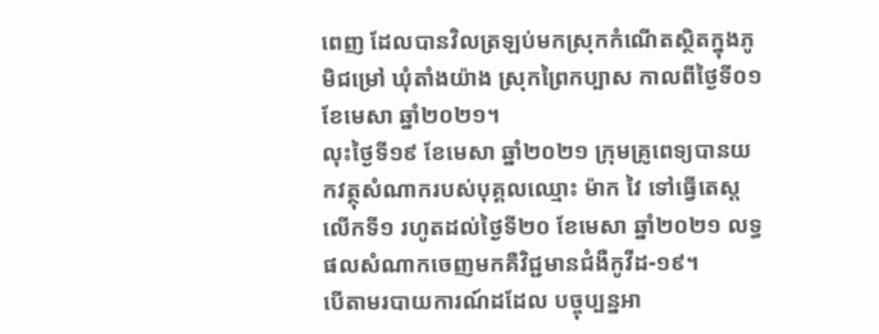ពេញ ដែលបានវិលត្រឡប់មកស្រុកកំណើតស្ថិតក្នុងភូមិជម្រៅ ឃុំតាំងយ៉ាង ស្រុកព្រៃកប្បាស កាលពីថ្ងៃទី០១ ខែមេសា ឆ្នាំ២០២១។
លុះថ្ងៃទី១៩ ខែមេសា ឆ្នាំ២០២១ ក្រុមគ្រូពេទ្យបានយកវត្ថុសំណាករបស់បុគ្គលឈ្មោះ ម៉ាក វៃ ទៅធ្វើតេស្តលើកទី១ រហូតដល់ថ្ងៃទី២០ ខែមេសា ឆ្នាំ២០២១ លទ្ធផលសំណាកចេញមកគឺវិជ្ជមានជំងឺកូវីដ-១៩។
បើតាមរបាយការណ៍ដដែល បច្ចុប្បន្នអា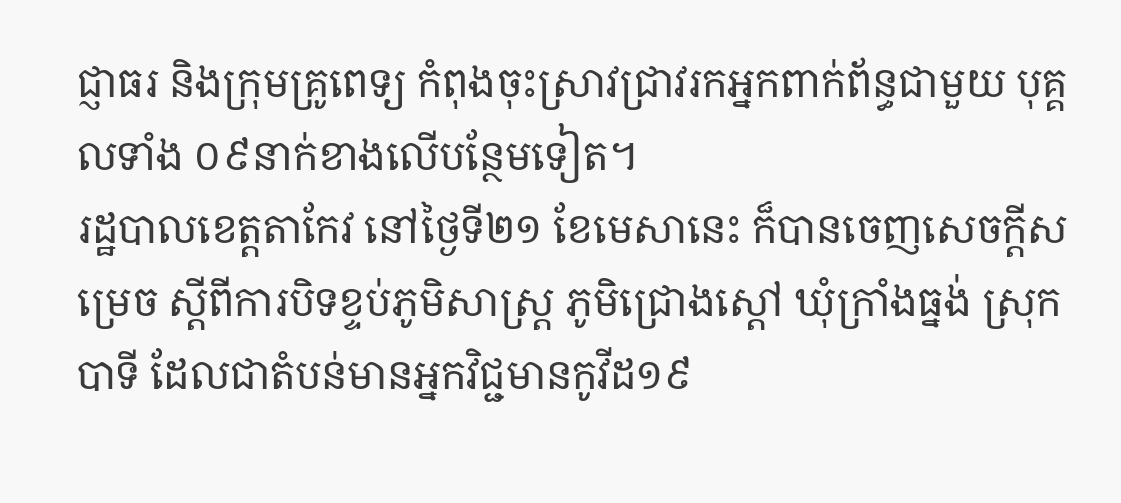ជ្ញាធរ និងក្រុមគ្រូពេទ្យ កំពុងចុះស្រាវជ្រាវរកអ្នកពាក់ព័ន្ធជាមួយ បុគ្គលទាំង ០៩នាក់ខាងលើបន្ថែមទៀត។
រដ្ឋបាលខេត្តតាកែវ នៅថ្ងៃទី២១ ខែមេសានេះ ក៏បានចេញសេចក្តីសម្រេច ស្តីពីការបិទខ្ទប់ភូមិសាស្ត្រ ភូមិជ្រោងស្តៅ ឃុំក្រាំងធ្នង់ ស្រុកបាទី ដែលជាតំបន់មានអ្នកវិជ្ជមានកូវីដ១៩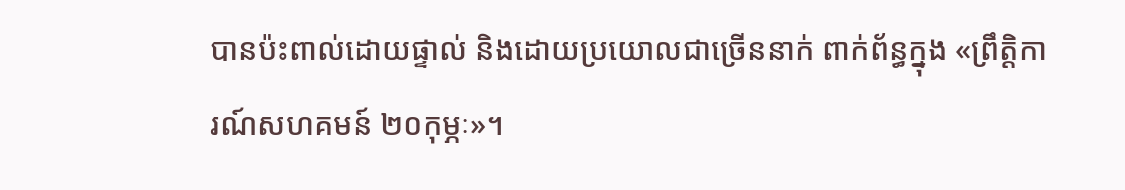បានប៉ះពាល់ដោយផ្ទាល់ និងដោយប្រយោលជាច្រើននាក់ ពាក់ព័ន្ធក្នុង «ព្រឹត្តិការណ៍សហគមន៍ ២០កុម្ភៈ»។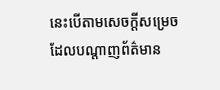នេះបើតាមសេចក្តីសម្រេច ដែលបណ្តាញព័ត៌មាន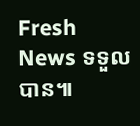Fresh News ទទួលបាន៕